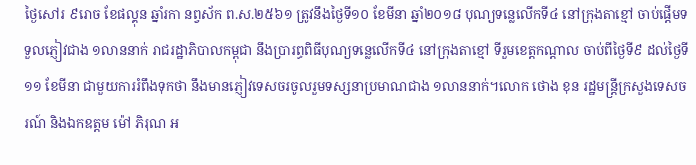ថ្ងៃសៅរ ៩រោច ខែផល្គុន ឆ្នាំរកា នព្វស័ក ព.ស.២៥៦១ ត្រូវនឹងថ្ងៃទី១០ ខែមីនា ឆ្នាំ២០១៨ បុណ្យទន្លេលើកទី៤ នៅក្រុងតាខ្មៅ ចាប់ផ្តើមទទួលភ្ញៀវជាង ១លាននាក់ រាជរដ្ឋាភិបាលកម្ពុជា នឹងប្រារព្ធពិធីបុណ្យទន្លេលើកទី៤ នៅក្រុងតាខ្មៅ ទីរួមខេត្តកណ្ដាល ចាប់ពីថ្ងៃទី៩ ដល់ថ្ងៃទី ១១ ខែមីនា ជាមួយការរំពឹងទុកថា នឹងមានភ្ញៀវទេសចរចូលរួមទស្សនាប្រមាណជាង ១លាននាក់។លោក ថោង ខុន រដ្ឋមន្ត្រីក្រសួងទេសចរណ៍ និងឯកឧត្តម ម៉ៅ ភិរុណ អ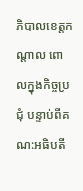ភិបាលខេត្តកណ្ដាល ពោលក្នុងកិច្ចប្រជុំ បន្ទាប់ពីគណ:អធិបតី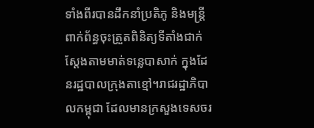ទាំងពីរបានដឹកនាំប្រតិភូ និងមន្ត្រីពាក់ព័ន្ធចុះត្រួតពិនិត្យទីតាំងជាក់ស្ដែងតាមមាត់ទន្លេបាសាក់ ក្នុងដែនរដ្ឋបាលក្រុងតាខ្មៅ។រាជរដ្ឋាភិបាលកម្ពុជា ដែលមានក្រសួងទេសចរ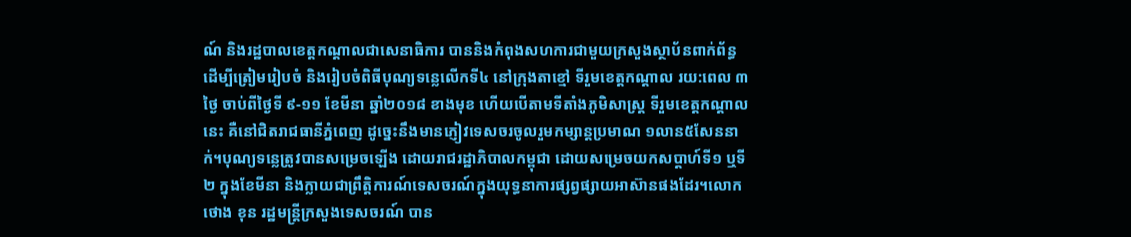ណ៍ និងរដ្ឋបាលខេត្តកណ្ដាលជាសេនាធិការ បាននិងកំពុងសហការជាមួយក្រសួងស្ថាប័នពាក់ព័ន្ធ ដើម្បីត្រៀមរៀបចំ និងរៀបចំពិធីបុណ្យទន្លេលើកទី៤ នៅក្រុងតាខ្មៅ ទីរួមខេត្តកណ្ដាល រយ:ពេល ៣ថ្ងៃ ចាប់ពីថ្ងៃទី ៩-១១ ខែមីនា ឆ្នាំ២០១៨ ខាងមុខ ហើយបើតាមទីតាំងភូមិសាស្ត្រ ទីរួមខេត្តកណ្ដាលនេះ គឺនៅជិតរាជធានីភ្នំពេញ ដូច្នេះនឹងមានភ្ញៀវទេសចរចូលរួមកម្សាន្តប្រមាណ ១លាន៥សែននាក់។បុណ្យទន្លេត្រូវបានសម្រេចឡើង ដោយរាជរដ្ឋាភិបាលកម្ពុជា ដោយសម្រេចយកសប្តាហ៍ទី១ ឬទី២ ក្នុងខែមីនា និងក្លាយជាព្រឹត្តិការណ៍ទេសចរណ៍ក្នុងយុទ្ធនាការផ្សព្វផ្សាយអាស៊ានផងដែរ។លោក ថោង ខុន រដ្ឋមន្ត្រីក្រសួងទេសចរណ៍ បាន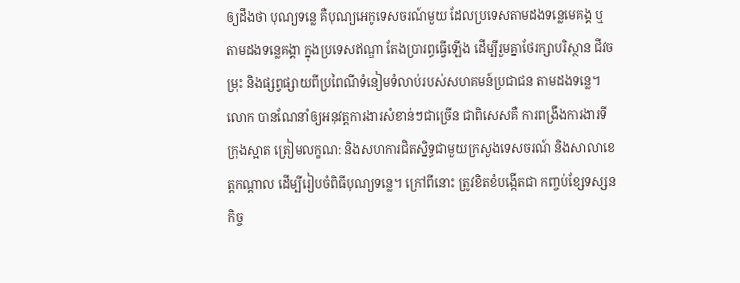ឲ្យដឹងថា បុណ្យទន្លេ គឺបុណ្យអេកូទេសចរណ៍មួយ ដែលប្រទេសតាមដងទន្លេមេគង្គ ឬតាមដងទន្លេគង្គា ក្នុងប្រទេសឥណ្ឌា តែងប្រារព្ធធ្វើឡើង ដើម្បីរួមគ្នាថែរក្សាបរិស្ថាន ជីវចម្រុះ និងផ្សព្វផ្សាយពីប្រពៃណីទំនៀមទំលាប់របស់សហគមន៍ប្រជាជន តាមដងទន្លេ។លោក បានណែនាំឲ្យអនុវត្តការងារសំខាន់ៗជាច្រើន ជាពិសេសគឺ ការពង្រឹងការងារទីក្រុងស្អាត ត្រៀមលក្ខណ: និងសហការជិតស្និទ្ធជាមួយក្រសួងទេសចរណ៍ និងសាលាខេត្តកណ្តាល ដើម្បីរៀបចំពិធីបុណ្យទន្លេ។ ក្រៅពីនោះ ត្រូវខិតខំបង្កើតជា កញ្ចប់ខ្សែទស្សនកិច្ច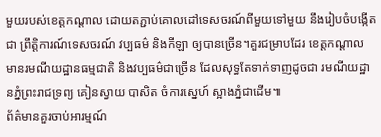មួយរបស់ខេត្តកណ្តាល ដោយតភ្ជាប់គោលដៅទេសចរណ៍ពីមួយទៅមួយ នឹងរៀបចំបង្កើតជា ព្រឹត្តិការណ៍ទេសចរណ៍ វប្បធម៌ និងកីឡា ឲ្យបានច្រើន។គួរជម្រាបដែរ ខេត្តកណ្តាល មានរមណីយដ្ឋានធម្មជាតិ និងវប្បធម៌ជាច្រើន ដែលសុទ្ធតែទាក់ទាញដូចជា រមណីយដ្ឋានភ្នំព្រះរាជទ្រព្យ គៀនស្វាយ បាសិត ចំការស្នេហ៍ ស្អាងភ្នំជាដើម៕
ព័ត៌មានគួរចាប់អារម្មណ៍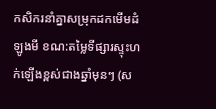កសិករនាំគ្នាសម្រុកដកមើមដំឡូងមី ខណ:តម្លៃទីផ្សារស្ទុះហក់ឡើងខ្ពស់ជាងឆ្នាំមុនៗ (ស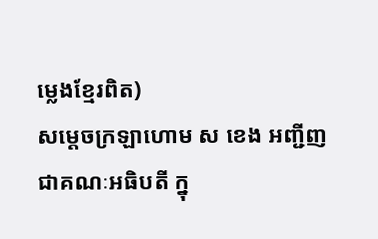ម្លេងខ្មែរពិត)
សម្តេចក្រឡាហោម ស ខេង អញ្ជីញជាគណៈអធិបតី ក្នុ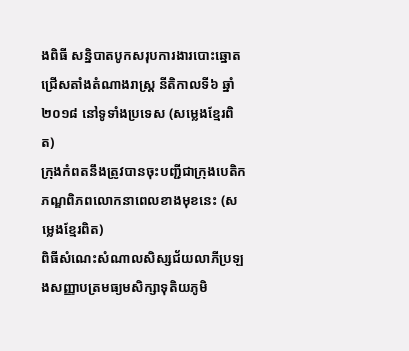ងពិធី សន្និបាតបូកសរុបការងារបោះឆ្នោតជ្រើសតាំងតំណាងរាស្ត្រ នីតិកាលទី៦ ឆ្នាំ២០១៨ នៅទូទាំងប្រទេស (សម្លេងខ្មែរពិត)
ក្រុងកំពតនឹងត្រូវបានចុះបញ្ជីជាក្រុងបេតិកភណ្ឌពិភពលោកនាពេលខាងមុខនេះ (សម្លេងខ្មែរពិត)
ពិធីសំណេះសំណាលសិស្សជ័យលាភីប្រឡងសញ្ញាបត្រមធ្យមសិក្សាទុតិយភូមិ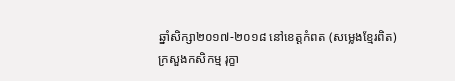ឆ្នាំសិក្សា២០១៧-២០១៨ នៅខេត្តកំពត (សម្លេងខ្មែរពិត)
ក្រសួងកសិកម្ម រុក្ខា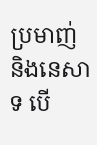ប្រមាញ់ និងនេសាទ បើ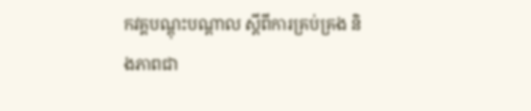កវគ្គបណ្តុះបណ្តាល ស្តីពីការគ្រប់គ្រង និងភាពជា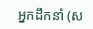អ្នកដឹកនាំ (ស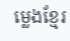ម្លេងខ្មែរ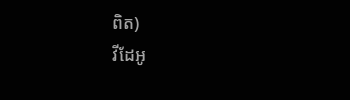ពិត)
វីដែអូ